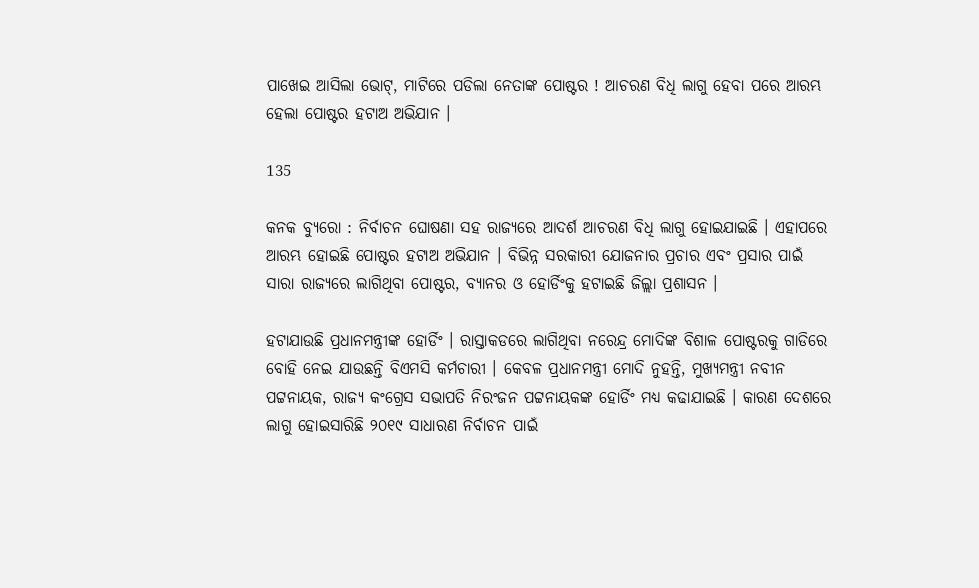ପାଖେଇ ଆସିଲା ଭୋଟ୍, ମାଟିରେ ପଡିଲା ନେତାଙ୍କ ପୋଷ୍ଟର ! ଆଚରଣ ବିଧି ଲାଗୁ ହେବା ପରେ ଆରମ୍ଭ ହେଲା ପୋଷ୍ଟର ହଟାଅ ଅଭିଯାନ ।

135

କନକ ବ୍ୟୁରୋ : ନିର୍ବାଚନ ଘୋଷଣା ସହ ରାଜ୍ୟରେ ଆଦର୍ଶ ଆଚରଣ ବିଧି ଲାଗୁ ହୋଇଯାଇଛି । ଏହାପରେ ଆରମ୍ଭ ହୋଇଛି ପୋଷ୍ଟର ହଟାଅ ଅଭିଯାନ । ବିଭିନ୍ନ ସରକାରୀ ଯୋଜନାର ପ୍ରଚାର ଏବଂ ପ୍ରସାର ପାଇଁ ସାରା ରାଜ୍ୟରେ ଲାଗିଥିବା ପୋଷ୍ଟର, ବ୍ୟାନର ଓ ହୋର୍ଡିଂକୁ ହଟାଇଛି ଜିଲ୍ଲା ପ୍ରଶାସନ ।

ହଟାଯାଉଛି ପ୍ରଧାନମନ୍ତ୍ରୀଙ୍କ ହୋର୍ଡିଂ । ରାସ୍ତାକଡରେ ଲାଗିଥିବା ନରେନ୍ଦ୍ର ମୋଦିଙ୍କ ବିଶାଳ ପୋଷ୍ଟରକୁ ଗାଡିରେ ବୋହି ନେଇ ଯାଉଛନ୍ତି ବିଏମସି କର୍ମଚାରୀ । କେବଳ ପ୍ରଧାନମନ୍ତ୍ରୀ ମୋଦି ନୁହନ୍ତି, ମୁଖ୍ୟମନ୍ତ୍ରୀ ନବୀନ ପଟ୍ଟନାୟକ, ରାଜ୍ୟ କଂଗ୍ରେସ ସଭାପତି ନିରଂଜନ ପଟ୍ଟନାୟକଙ୍କ ହୋର୍ଡିଂ ମଧ୍ୟ କଢାଯାଇଛି । କାରଣ ଦେଶରେ ଲାଗୁ ହୋଇସାରିଛି ୨୦୧୯ ସାଧାରଣ ନିର୍ବାଚନ ପାଇଁ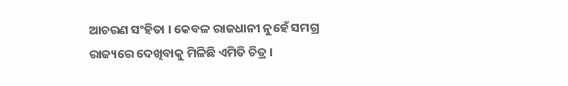ଆଚରଣ ସଂହିତା । କେବଳ ରାଜଧାନୀ ନୁହେଁ ସମଗ୍ର ରାଜ୍ୟରେ ଦେଖିବାକୁ ମିଳିଛି ଏମିତି ଚିତ୍ର ।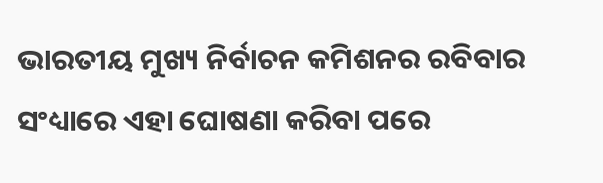ଭାରତୀୟ ମୁଖ୍ୟ ନିର୍ବାଚନ କମିଶନର ରବିବାର ସଂଧ୍ୟାରେ ଏହା ଘୋଷଣା କରିବା ପରେ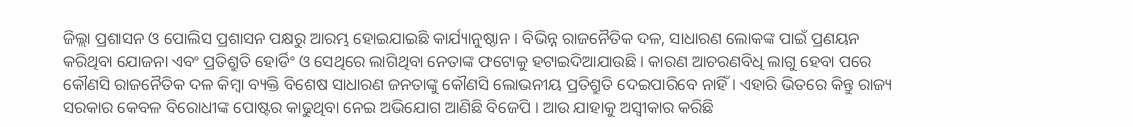ଜିଲ୍ଲା ପ୍ରଶାସନ ଓ ପୋଲିସ ପ୍ରଶାସନ ପକ୍ଷରୁ ଆରମ୍ଭ ହୋଇଯାଇଛି କାର୍ଯ୍ୟାନୁଷ୍ଠାନ । ବିଭିନ୍ନ ରାଜନୈତିକ ଦଳ, ସାଧାରଣ ଲୋକଙ୍କ ପାଇଁ ପ୍ରଣୟନ କରିଥିବା ଯୋଜନା ଏବଂ ପ୍ରତିଶ୍ରୁତି ହୋର୍ଡିଂ ଓ ସେଥିରେ ଲାଗିଥିବା ନେତାଙ୍କ ଫଟୋକୁ ହଟାଇଦିଆଯାଉଛି । କାରଣ ଆଚରଣବିଧି ଲାଗୁ ହେବା ପରେ କୌଣସି ରାଜନୈତିକ ଦଳ କିମ୍ବା ବ୍ୟକ୍ତି ବିଶେଷ ସାଧାରଣ ଜନତାଙ୍କୁ କୌଣସି ଲୋଭନୀୟ ପ୍ରତିଶ୍ରୁତି ଦେଇପାରିବେ ନାହିଁ । ଏହାରି ଭିତରେ କିନ୍ତୁ ରାଜ୍ୟ ସରକାର କେବଳ ବିରୋଧୀଙ୍କ ପୋଷ୍ଟର କାଢୁଥିବା ନେଇ ଅଭିଯୋଗ ଆଣିଛି ବିଜେପି । ଆଉ ଯାହାକୁ ଅସ୍ୱୀକାର କରିଛି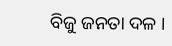ବିଜୁ ଜନତା ଦଳ ।